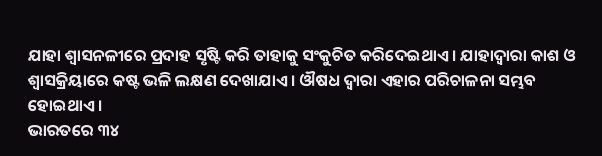ଯାହା ଶ୍ୱାସନଳୀରେ ପ୍ରଦାହ ସୃଷ୍ଟି କରି ତାହାକୁ ସଂକୁଚିତ କରିଦେଇଥାଏ । ଯାହାଦ୍ୱାରା କାଶ ଓ ଶ୍ୱାସକ୍ରିୟାରେ କଷ୍ଟ ଭଳି ଲକ୍ଷଣ ଦେଖାଯାଏ । ଔଷଧ ଦ୍ୱାରା ଏହାର ପରିଚାଳନା ସମ୍ଭବ ହୋଇଥାଏ ।
ଭାରତରେ ୩୪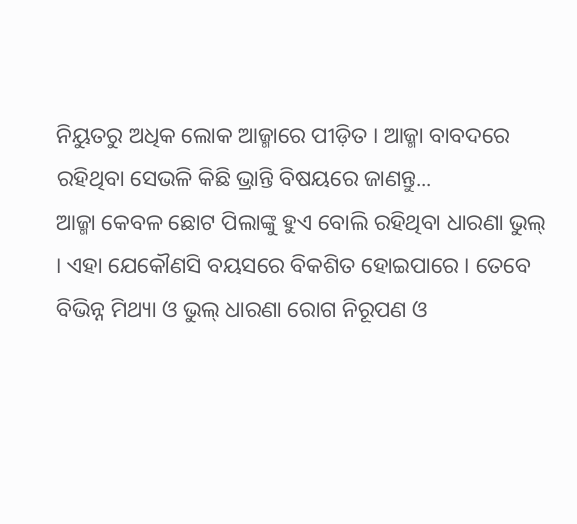ନିୟୁତରୁ ଅଧିକ ଲୋକ ଆଜ୍ମାରେ ପୀଡ଼ିତ । ଆଜ୍ମା ବାବଦରେ ରହିଥିବା ସେଭଳି କିଛି ଭ୍ରାନ୍ତି ବିଷୟରେ ଜାଣନ୍ତୁ...
ଆଜ୍ମା କେବଳ ଛୋଟ ପିଲାଙ୍କୁ ହୁଏ ବୋଲି ରହିଥିବା ଧାରଣା ଭୁଲ୍ । ଏହା ଯେକୌଣସି ବୟସରେ ବିକଶିତ ହୋଇପାରେ । ତେବେ ବିଭିନ୍ନ ମିଥ୍ୟା ଓ ଭୁଲ୍ ଧାରଣା ରୋଗ ନିରୂପଣ ଓ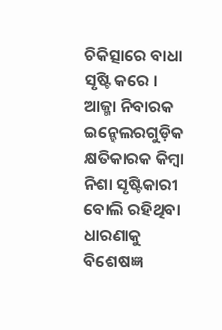ଚିକିତ୍ସାରେ ବାଧା ସୃଷ୍ଟି କରେ ।
ଆଜ୍ମା ନିବାରକ ଇନ୍ହେଲରଗୁଡ଼ିକ କ୍ଷତିକାରକ କିମ୍ବା ନିଶା ସୃଷ୍ଟିକାରୀ ବୋଲି ରହିଥିବା ଧାରଣାକୁ ବିଶେଷଜ୍ଞ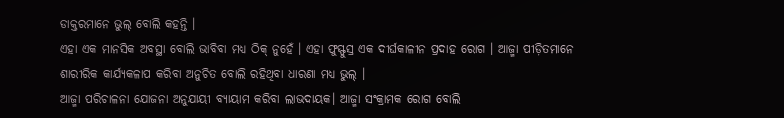ଡାକ୍ତରମାନେ ଭୁଲ୍ ବୋଲି କହନ୍ତି ।
ଏହା ଏକ ମାନସିକ ଅବସ୍ଥା ବୋଲି ଭାବିବା ମଧ୍ୟ ଠିକ୍ ନୁହେଁ । ଏହା ଫୁସ୍ଫୁସ୍ର ଏକ ଦୀର୍ଘକାଳୀନ ପ୍ରଦାହ ରୋଗ । ଆଜ୍ମା ପୀଡ଼ିତମାନେ ଶାରୀରିକ କାର୍ଯ୍ୟକଳାପ କରିବା ଅନୁଚିତ ବୋଲି ରହିଥିବା ଧାରଣା ମଧ୍ୟ ଭୁଲ୍ ।
ଆଜ୍ମା ପରିଚାଳନା ଯୋଜନା ଅନୁଯାୟୀ ବ୍ୟାୟାମ କରିବା ଲାଭଦାୟକ। ଆଜ୍ମା ସଂକ୍ରାମକ ରୋଗ ବୋଲି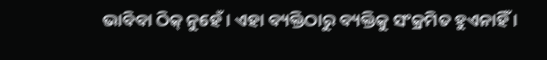ଭାବିବା ଠିକ୍ ନୁହେଁ । ଏହା ବ୍ୟକ୍ତିଠାରୁ ବ୍ୟକ୍ତିକୁ ସଂକ୍ରମିତ ହୁଏନାହିଁ ।